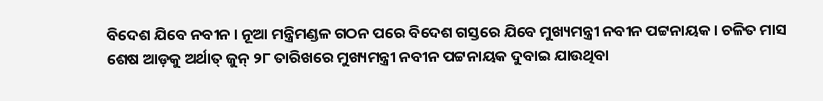ବିଦେଶ ଯିବେ ନବୀନ । ନୂଆ ମନ୍ତ୍ରିମଣ୍ଡଳ ଗଠନ ପରେ ବିଦେଶ ଗସ୍ତରେ ଯିବେ ମୁଖ୍ୟମନ୍ତ୍ରୀ ନବୀନ ପଟ୍ଟନାୟକ । ଚଳିତ ମାସ ଶେଷ ଆଡ଼କୁ ଅର୍ଥାତ୍ ଜୁନ୍ ୨୮ ତାରିଖରେ ମୁଖ୍ୟମନ୍ତ୍ରୀ ନବୀନ ପଟ୍ଟନାୟକ ଦୁବାଇ ଯାଉଥିବା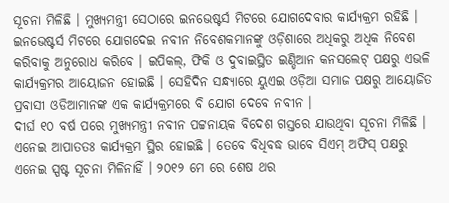ସୂଚନା ମିଳିଛି । ମୁଖ୍ୟମନ୍ତ୍ରୀ ସେଠାରେ ଇନଭେଷ୍ଟର୍ସ ମିଟରେ ଯୋଗଦେବାର କାର୍ଯ୍ୟକ୍ରମ ରହିଛି ।
ଇନଭେଷ୍ଟର୍ସ ମିଟରେ ଯୋଗଦେଇ ନବୀନ ନିବେଶକମାନଙ୍କୁ ଓଡ଼ିଶାରେ ଅଧିକରୁ ଅଧିକ ନିବେଶ କରିବାକୁ ଅନୁରୋଧ କରିବେ । ଇପିକଲ୍, ଫିକି ଓ ଦୁବାଇସ୍ଥିତ ଇଣ୍ଡିଆନ କନସଲେଟ୍ ପକ୍ଷରୁ ଏଭଳି କାର୍ଯ୍ୟକ୍ରମର ଆୟୋଜନ ହୋଇଛି । ସେହିଦିନ ସନ୍ଧ୍ୟାରେ ୟୁଏଇ ଓଡ଼ିଆ ସମାଜ ପକ୍ଷରୁ ଆୟୋଜିତ ପ୍ରବାସୀ ଓଡିଆମାନଙ୍କ ଏକ କାର୍ଯ୍ୟକ୍ରମରେ ବି ଯୋଗ ଦେବେ ନବୀନ ।
ଦୀର୍ଘ ୧୦ ବର୍ଷ ପରେ ମୁଖ୍ୟମନ୍ତ୍ରୀ ନବୀନ ପଟ୍ଟନାୟକ ବିଦେଶ ଗସ୍ତରେ ଯାଉଥିବା ସୂଚନା ମିଳିଛି । ଏନେଇ ଆପାତତଃ କାର୍ଯ୍ୟକ୍ରମ ସ୍ଥିର ହୋଇଛି । ତେବେ ବିଧିବଦ୍ଧ ଭାବେ ସିଏମ୍ ଅଫିସ୍ ପକ୍ଷରୁ ଏନେଇ ସ୍ପଷ୍ଟ ସୂଚନା ମିଳିନାହିଁ । ୨୦୧୨ ମେ ରେ ଶେଷ ଥର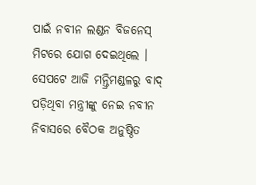ପାଇଁ ନବୀନ ଲଣ୍ଡନ ବିଜନେସ୍ ମିଟରେ ଯୋଗ ଦେଇଥିଲେ ।
ସେପଟେ ଆଜି ମନ୍ତ୍ରିମଣ୍ଡଳରୁ ବାଦ୍ ପଡ଼ିଥିବା ମନ୍ତ୍ରୀଙ୍କୁ ନେଇ ନବୀନ ନିବାସରେ ବୈଠକ ଅନୁଷ୍ଠିତ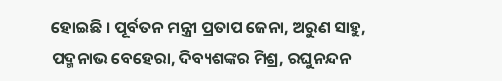ହୋଇଛି । ପୂର୍ବତନ ମନ୍ତ୍ରୀ ପ୍ରତାପ ଜେନା, ଅରୁଣ ସାହୁ, ପଦ୍ମନାଭ ବେହେରା, ଦିବ୍ୟଶଙ୍କର ମିଶ୍ର, ରଘୁନନ୍ଦନ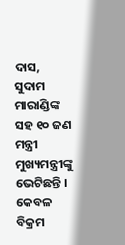ଦାସ, ସୁଦାମ ମାରାଣ୍ଡିଙ୍କ ସହ ୧୦ ଜଣ ମନ୍ତ୍ରୀ ମୁଖ୍ୟମନ୍ତ୍ରୀଙ୍କୁ ଭେଟିଛନ୍ତି । କେବଳ ବିକ୍ରମ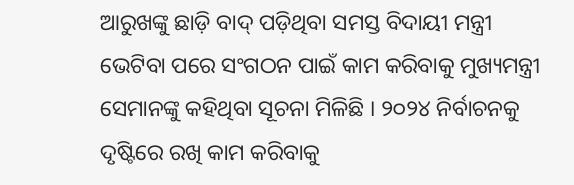ଆରୁଖଙ୍କୁ ଛାଡ଼ି ବାଦ୍ ପଡ଼ିଥିବା ସମସ୍ତ ବିଦାୟୀ ମନ୍ତ୍ରୀ ଭେଟିବା ପରେ ସଂଗଠନ ପାଇଁ କାମ କରିବାକୁ ମୁଖ୍ୟମନ୍ତ୍ରୀ ସେମାନଙ୍କୁ କହିଥିବା ସୂଚନା ମିଳିଛି । ୨୦୨୪ ନିର୍ବାଚନକୁ ଦୃଷ୍ଟିରେ ରଖି କାମ କରିବାକୁ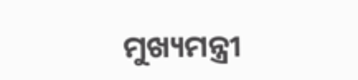ମୁଖ୍ୟମନ୍ତ୍ରୀ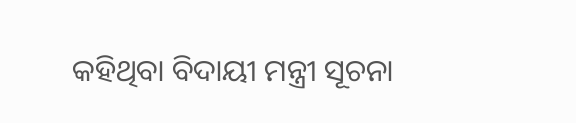କହିଥିବା ବିଦାୟୀ ମନ୍ତ୍ରୀ ସୂଚନା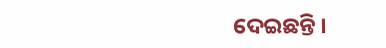ଦେଇଛନ୍ତି ।